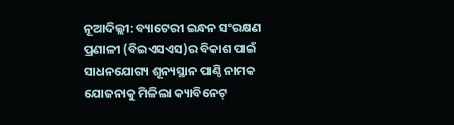ନୂଆଦିଲ୍ଲୀ: ବ୍ୟାଟେରୀ ଇନ୍ଧନ ସଂରକ୍ଷଣ ପ୍ରଣାଳୀ (ବିଇଏସଏସ)ର ବିକାଶ ପାଇଁ ସାଧନଯୋଗ୍ୟ ଶୂନ୍ୟସ୍ଥାନ ପାଣ୍ଠି ନାମକ ଯୋଜନାକୁ ମିଳିଲା କ୍ୟାବିନେଟ୍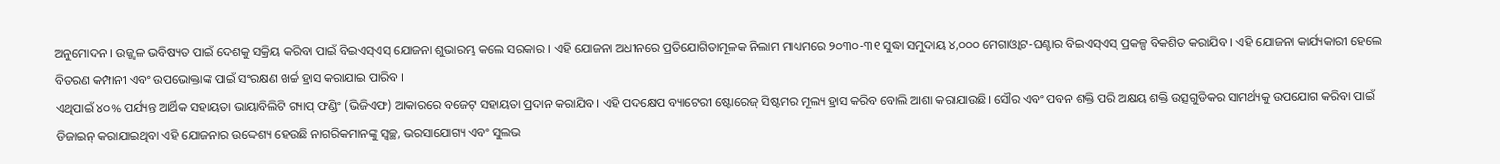ଅନୁମୋଦନ । ଉଜ୍ଜ୍ୱଳ ଭବିଷ୍ୟତ ପାଇଁ ଦେଶକୁ ସକ୍ରିୟ କରିବା ପାଇଁ ବିଇଏସ୍ଏସ୍ ଯୋଜନା ଶୁଭାରମ୍ଭ କଲେ ସରକାର । ଏହି ଯୋଜନା ଅଧୀନରେ ପ୍ରତିଯୋଗିତାମୂଳକ ନିଲାମ ମାଧ୍ୟମରେ ୨୦୩୦-୩୧ ସୁଦ୍ଧା ସମୁଦାୟ ୪,୦୦୦ ମେଗାଓ୍ଵାଟ-ଘଣ୍ଟାର ବିଇଏସ୍ଏସ୍ ପ୍ରକଳ୍ପ ବିକଶିତ କରାଯିବ । ଏହି ଯୋଜନା କାର୍ଯ୍ୟକାରୀ ହେଲେ ବିତରଣ କମ୍ପାନୀ ଏବଂ ଉପଭୋକ୍ତାଙ୍କ ପାଇଁ ସଂରକ୍ଷଣ ଖର୍ଚ୍ଚ ହ୍ରାସ କରାଯାଇ ପାରିବ ।
ଏଥିପାଇଁ ୪୦% ପର୍ଯ୍ୟନ୍ତ ଆର୍ଥିକ ସହାୟତା ଭାୟାବିଲିଟି ଗ୍ୟାପ୍ ଫଣ୍ଡିଂ (ଭିଜିଏଫ) ଆକାରରେ ବଜେଟ୍ ସହାୟତା ପ୍ରଦାନ କରାଯିବ। ଏହି ପଦକ୍ଷେପ ବ୍ୟାଟେରୀ ଷ୍ଟୋରେଜ୍ ସିଷ୍ଟମର ମୂଲ୍ୟ ହ୍ରାସ କରିବ ବୋଲି ଆଶା କରାଯାଉଛି। ସୌର ଏବଂ ପବନ ଶକ୍ତି ପରି ଅକ୍ଷୟ ଶକ୍ତି ଉତ୍ସଗୁଡିକର ସାମର୍ଥ୍ୟକୁ ଉପଯୋଗ କରିବା ପାଇଁ ଡିଜାଇନ୍ କରାଯାଇଥିବା ଏହି ଯୋଜନାର ଉଦ୍ଦେଶ୍ୟ ହେଉଛି ନାଗରିକମାନଙ୍କୁ ସ୍ୱଚ୍ଛ, ଭରସାଯୋଗ୍ୟ ଏବଂ ସୁଲଭ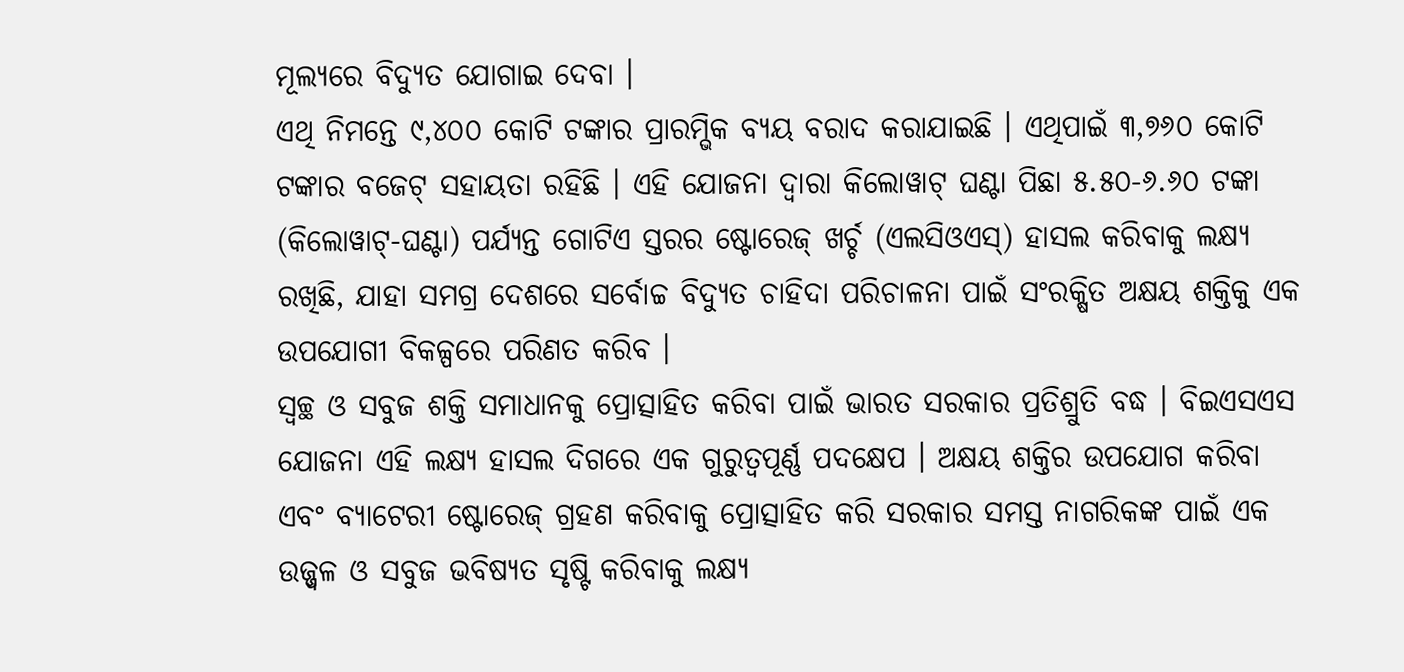ମୂଲ୍ୟରେ ବିଦ୍ୟୁତ ଯୋଗାଇ ଦେବା ।
ଏଥି ନିମନ୍ତେ ୯,୪୦୦ କୋଟି ଟଙ୍କାର ପ୍ରାରମ୍ଭିକ ବ୍ୟୟ ବରାଦ କରାଯାଇଛି । ଏଥିପାଇଁ ୩,୭୬୦ କୋଟି ଟଙ୍କାର ବଜେଟ୍ ସହାୟତା ରହିଛି । ଏହି ଯୋଜନା ଦ୍ୱାରା କିଲୋୱାଟ୍ ଘଣ୍ଟା ପିଛା ୫.୫୦-୬.୬୦ ଟଙ୍କା (କିଲୋୱାଟ୍-ଘଣ୍ଟା) ପର୍ଯ୍ୟନ୍ତ ଗୋଟିଏ ସ୍ତରର ଷ୍ଟୋରେଜ୍ ଖର୍ଚ୍ଚ (ଏଲସିଓଏସ୍) ହାସଲ କରିବାକୁ ଲକ୍ଷ୍ୟ ରଖିଛି, ଯାହା ସମଗ୍ର ଦେଶରେ ସର୍ବୋଚ୍ଚ ବିଦ୍ୟୁତ ଚାହିଦା ପରିଚାଳନା ପାଇଁ ସଂରକ୍ଷିତ ଅକ୍ଷୟ ଶକ୍ତିକୁ ଏକ ଉପଯୋଗୀ ବିକଳ୍ପରେ ପରିଣତ କରିବ ।
ସ୍ୱଚ୍ଛ ଓ ସବୁଜ ଶକ୍ତି ସମାଧାନକୁ ପ୍ରୋତ୍ସାହିତ କରିବା ପାଇଁ ଭାରତ ସରକାର ପ୍ରତିଶ୍ରୁତି ବଦ୍ଧ । ବିଇଏସଏସ ଯୋଜନା ଏହି ଲକ୍ଷ୍ୟ ହାସଲ ଦିଗରେ ଏକ ଗୁରୁତ୍ୱପୂର୍ଣ୍ଣ ପଦକ୍ଷେପ । ଅକ୍ଷୟ ଶକ୍ତିର ଉପଯୋଗ କରିବା ଏବଂ ବ୍ୟାଟେରୀ ଷ୍ଟୋରେଜ୍ ଗ୍ରହଣ କରିବାକୁ ପ୍ରୋତ୍ସାହିତ କରି ସରକାର ସମସ୍ତ ନାଗରିକଙ୍କ ପାଇଁ ଏକ ଉଜ୍ଜ୍ୱଳ ଓ ସବୁଜ ଭବିଷ୍ୟତ ସୃଷ୍ଟି କରିବାକୁ ଲକ୍ଷ୍ୟ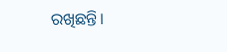ରଖିଛନ୍ତି।